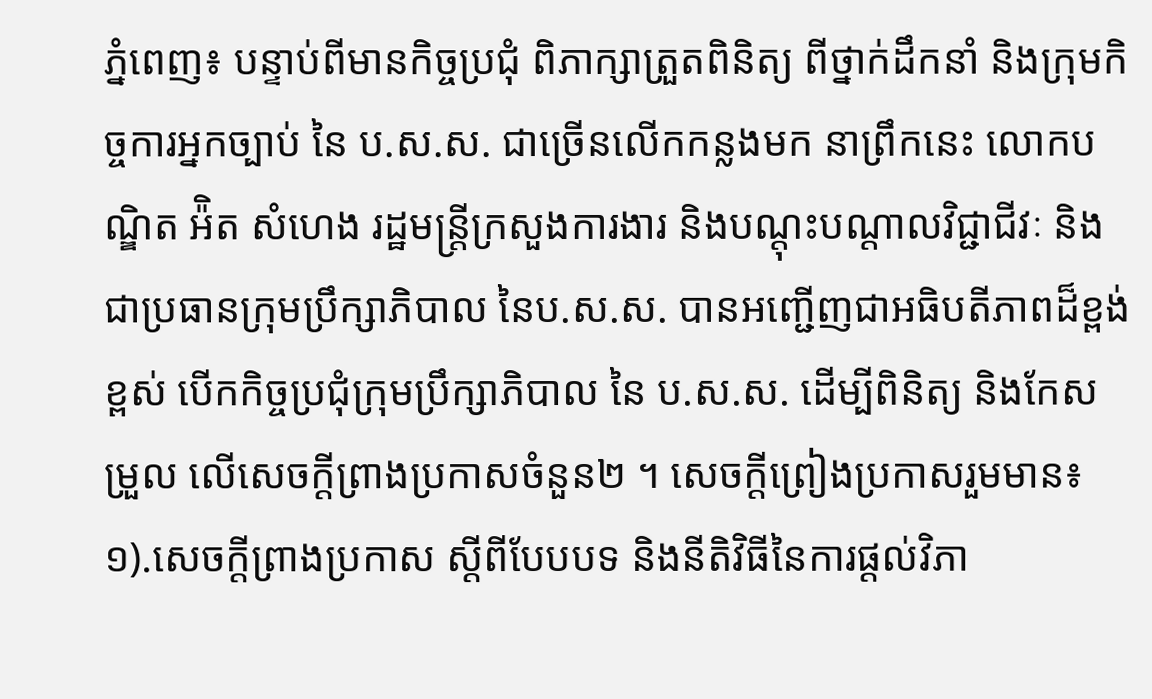ភ្នំពេញ៖ បន្ទាប់ពីមានកិច្ចប្រជុំ ពិភាក្សាត្រួតពិនិត្យ ពីថ្នាក់ដឹកនាំ និងក្រុមកិច្ចការអ្នកច្បាប់ នៃ ប.ស.ស. ជាច្រើនលើកកន្លងមក នាព្រឹកនេះ លោកបណ្ឌិត អ៉ិត សំហេង រដ្ឋមន្រ្តីក្រសួងការងារ និងបណ្តុះបណ្តាលវិជ្ជាជីវៈ និងជាប្រធានក្រុមប្រឹក្សាភិបាល នៃប.ស.ស. បានអញ្ជើញជាអធិបតីភាពដ៏ខ្ពង់ខ្ពស់ បើកកិច្ចប្រជុំក្រុមប្រឹក្សាភិបាល នៃ ប.ស.ស. ដើម្បីពិនិត្យ និងកែសម្រួល លើសេចក្ដីព្រាងប្រកាសចំនួន២ ។ សេចក្តីព្រៀងប្រកាសរួមមាន៖ ១).សេចក្តីព្រាងប្រកាស ស្ដីពីបែបបទ និងនីតិវិធីនៃការផ្ដល់វិភា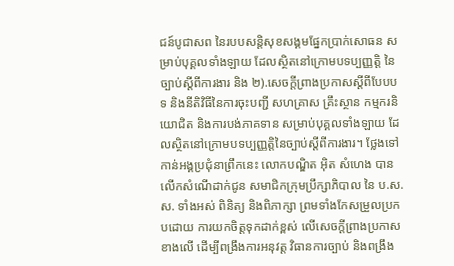ជន៍បូជាសព នៃរបបសន្ដិសុខសង្គមផ្នែកប្រាក់សោធន សម្រាប់បុគ្គលទាំងឡាយ ដែលស្ថិតនៅក្រោមបទប្បញ្ញតិ្ត នៃច្បាប់ស្ដីពីការងារ និង ២).សេចក្តីព្រាងប្រកាសស្ដីពីបែបបទ និងនីតិវិធីនៃការចុះបញ្ជី សហគ្រាស គ្រឹះស្ថាន កម្មករនិយោជិត និងការបង់ភាគទាន សម្រាប់បុគ្គលទាំងឡាយ ដែលស្ថិតនៅក្រោមបទប្បញ្ញតិ្តនៃច្បាប់ស្ដីពីការងារ។ ថ្លែងទៅកាន់អង្គប្រជុំនាព្រឹកនេះ លោកបណ្ឌិត អ៊ិត សំហេង បានលើកសំណើដាក់ជូន សមាជិកក្រុមប្រឹក្សាភិបាល នៃ ប.ស.ស. ទាំងអស់ ពិនិត្យ និងពិភាក្សា ព្រមទាំងកែសម្រួលប្រកបដោយ ការយកចិត្តទុកដាក់ខ្ពស់ លើសេចក្តីព្រាងប្រកាសខាងលើ ដើម្បីពង្រឹងការអនុវត្ត វិធានការច្បាប់ និងពង្រឹង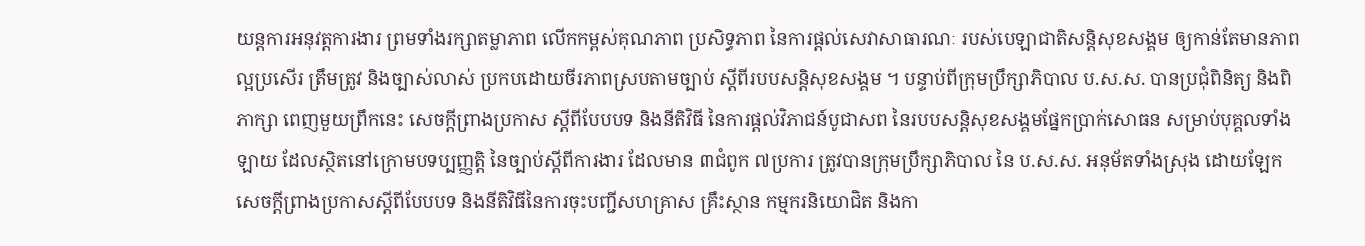យន្តការអនុវត្តការងារ ព្រមទាំងរក្សាតម្លាភាព លើកកម្ពស់គុណភាព ប្រសិទ្ធភាព នៃការផ្តល់សេវាសាធារណៈ របស់បេឡាជាតិសន្តិសុខសង្គម ឲ្យកាន់តែមានភាពល្អប្រសើរ ត្រឹមត្រូវ និងច្បាស់លាស់ ប្រកបដោយចីរភាពស្របតាមច្បាប់ ស្ដីពីរបបសន្តិសុខសង្គម ។ បន្ទាប់ពីក្រុមប្រឹក្សាភិបាល ប.ស.ស. បានប្រជុំពិនិត្យ និងពិភាក្សា ពេញមួយព្រឹកនេះ សេចក្តីព្រាងប្រកាស ស្ដីពីបែបបទ និងនីតិវិធី នៃការផ្ដល់វិភាជន៍បូជាសព នៃរបបសន្ដិសុខសង្គមផ្នែកប្រាក់សោធន សម្រាប់បុគ្គលទាំងឡាយ ដែលស្ថិតនៅក្រោមបទប្បញ្ញតិ្ត នៃច្បាប់ស្ដីពីការងារ ដែលមាន ៣ជំពូក ៧ប្រការ ត្រូវបានក្រុមប្រឹក្សាភិបាល នៃ ប.ស.ស. អនុម័តទាំងស្រុង ដោយឡែកសេចក្តីព្រាងប្រកាសស្ដីពីបែបបទ និងនីតិវិធីនៃការចុះបញ្ជីសហគ្រាស គ្រឹះស្ថាន កម្មករនិយោជិត និងកា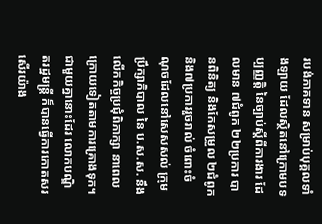របង់ភាគទាន សម្រាប់បុគ្គលទាំងឡាយ ដែលស្ថិតនៅក្រោមបទប្បញ្ញតិ្ត នៃច្បាប់ស្ដីពីការងារ ដែលមាន ៧ជំពូក ២២ប្រការ បានពិនិត្យ និងកែសម្រួល ២ជំពូក និង៧ប្រការរួចរាល់ ចំពោះចំណុចដែលនៅសេសសល់ ក្រុមប្រឹក្សាភិបាល នៃ ប.ស.ស. នឹងលើកកិច្ចប្រជុំពិភាក្សា នាពេលក្រោយទៀតតាមការគ្រោងទុក។ ជាមួយគ្នានោះដែរ លោកបណ្ឌិតរដ្ឋមន្ត្រី ក៏បានធ្វើការកោតសរសើរយ៉ាង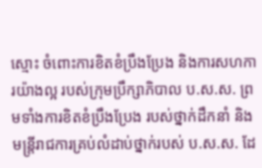ស្មោះ ចំពោះការខិតខំប្រឹងប្រែង និងការសហការយ៉ាងល្អ របស់ក្រុមប្រឹក្សាភិបាល ប.ស.ស. ព្រមទាំងការខិតខំប្រឹងប្រែង របស់ថ្នាក់ដឹកនាំ និងមន្រ្តីរាជការគ្រប់លំដាប់ថ្នាក់របស់ ប.ស.ស. ដែ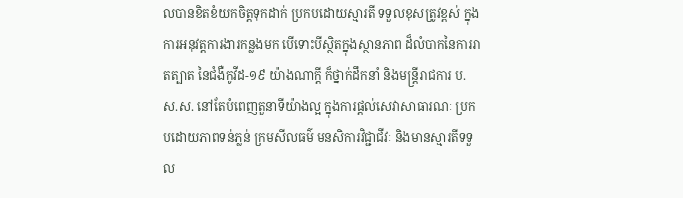លបានខិតខំយកចិត្តទុកដាក់ ប្រកបដោយស្មារតី ទទួលខុសត្រូវខ្ពស់ ក្នុងការអនុវត្តការងារកន្លងមក បើទោះបីស្ថិតក្នុងស្ថានភាព ដ៏លំបាកនៃការរាតត្បាត នៃជំងឺកូវីដ-១៩ យ៉ាងណាក្ដី ក៏ថ្នាក់ដឹកនាំ និងមន្រ្តីរាជការ ប.ស.ស. នៅតែបំពេញតួនាទីយ៉ាងល្អ ក្នុងការផ្ដល់សេវាសាធារណៈ ប្រកបដោយភាពទន់ភ្លន់ ក្រមសីលធម៌ មនសិការវិជ្ជាជីវៈ និងមានស្មារតីទទួល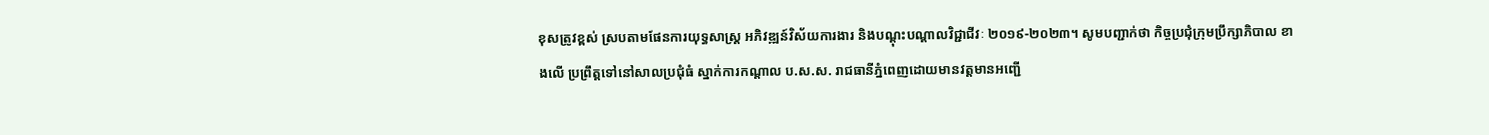ខុសត្រូវខ្ពស់ ស្របតាមផែនការយុទ្ធសាស្រ្ត អភិវឌ្ឍន៍វិស័យការងារ និងបណ្តុះបណ្តាលវិជ្ជាជីវៈ ២០១៩-២០២៣។ សូមបញ្ជាក់ថា កិច្ចប្រជុំក្រុមប្រឹក្សាភិបាល ខាងលើ ប្រព្រឹត្តទៅនៅសាលប្រជុំធំ ស្នាក់ការកណ្ដាល ប.ស.ស. រាជធានីភ្នំពេញដោយមានវត្តមានអញ្ជើ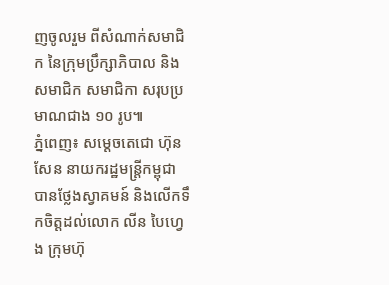ញចូលរួម ពីសំណាក់សមាជិក នៃក្រុមប្រឹក្សាភិបាល និងសមាជិក សមាជិកា សរុបប្រមាណជាង ១០ រូប៕
ភ្នំពេញ៖ សម្ដេចតេជោ ហ៊ុន សែន នាយករដ្ឋមន្ត្រីកម្ពុជា បានថ្លែងស្វាគមន៍ និងលើកទឹកចិត្តដល់លោក លីន បៃហ្វេង ក្រុមហ៊ុ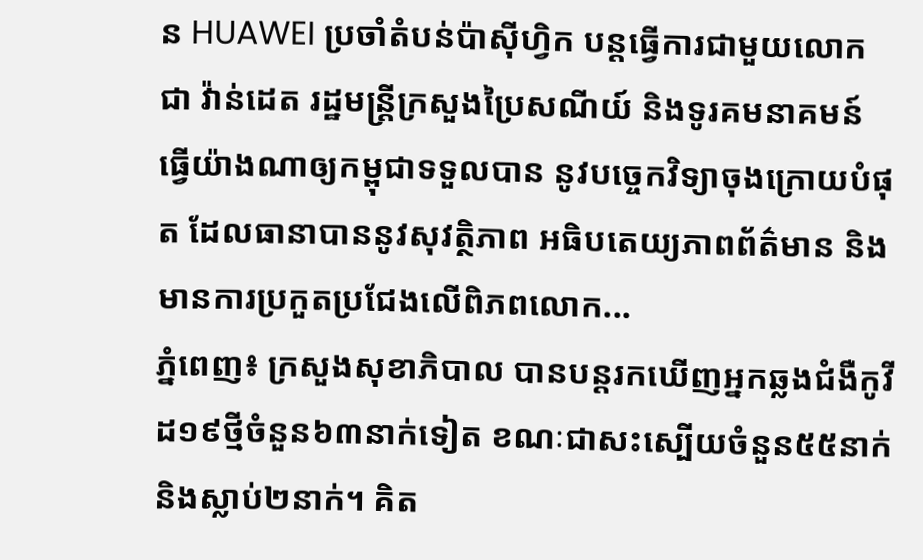ន HUAWEI ប្រចាំតំបន់ប៉ាស៊ីហ្វិក បន្តធ្វើការជាមួយលោក ជា វ៉ាន់ដេត រដ្ឋមន្ត្រីក្រសួងប្រៃសណីយ៍ និងទូរគមនាគមន៍ ធ្វើយ៉ាងណាឲ្យកម្ពុជាទទួលបាន នូវបច្ចេកវិទ្យាចុងក្រោយបំផុត ដែលធានាបាននូវសុវត្ថិភាព អធិបតេយ្យភាពព័ត៌មាន និងមានការប្រកួតប្រជែងលើពិភពលោក...
ភ្នំពេញ៖ ក្រសួងសុខាភិបាល បានបន្តរកឃើញអ្នកឆ្លងជំងឺកូវីដ១៩ថ្មីចំនួន៦៣នាក់ទៀត ខណៈជាសះស្បើយចំនួន៥៥នាក់ និងស្លាប់២នាក់។ គិត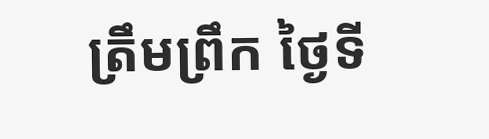ត្រឹមព្រឹក ថ្ងៃទី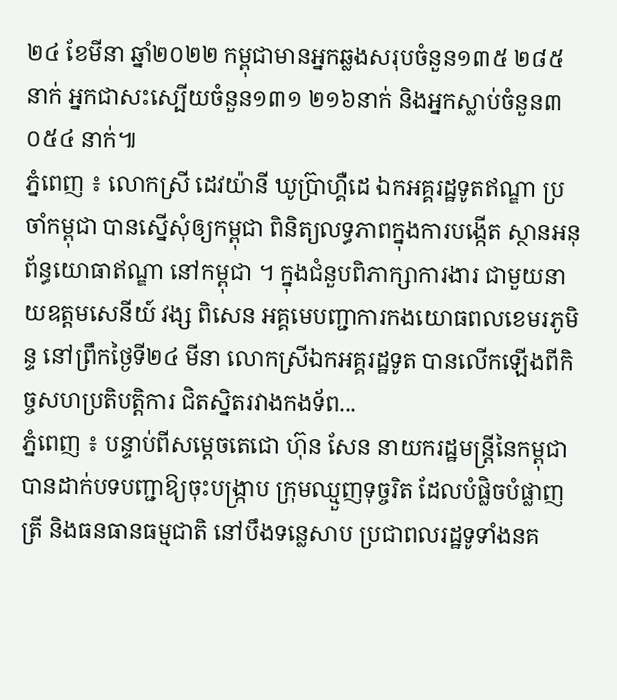២៤ ខែមីនា ឆ្នាំ២០២២ កម្ពុជាមានអ្នកឆ្លងសរុបចំនួន១៣៥ ២៨៥នាក់ អ្នកជាសះស្បើយចំនួន១៣១ ២១៦នាក់ និងអ្នកស្លាប់ចំនួន៣ ០៥៤ នាក់៕
ភ្នំពេញ ៖ លោកស្រី ដេវយ៉ានី ឃូប្រ៊ាហ្គឺដេ ឯកអគ្គរដ្ឋទូតឥណ្ឌា ប្រចាំកម្ពុជា បានស្នើសុំឲ្យកម្ពុជា ពិនិត្យលទ្ធភាពក្នុងការបង្កើត ស្ថានអនុព័ន្ធយោធាឥណ្ឌា នៅកម្ពុជា ។ ក្នុងជំនួបពិភាក្សាការងារ ជាមួយនាយឧត្តមសេនីយ៍ វង្ស ពិសេន អគ្គមេបញ្ជាការកងយោធពលខេមរភូមិន្ទ នៅព្រឹកថ្ងៃទី២៤ មីនា លោកស្រីឯកអគ្គរដ្ឋទូត បានលើកឡើងពីកិច្ចសហប្រតិបត្តិការ ជិតស្និតរវាងកងទ័ព...
ភ្នំពេញ ៖ បន្ទាប់ពីសម្ដេចតេជោ ហ៊ុន សែន នាយករដ្ឋមន្រ្តីនៃកម្ពុជា បានដាក់បទបញ្ជាឱ្យចុះបង្រ្កាប ក្រុមឈ្មួញទុច្ចរិត ដែលបំផ្លិចបំផ្លាញត្រី និងធនធានធម្មជាតិ នៅបឹងទន្លេសាប ប្រជាពលរដ្ឋទូទាំងនគ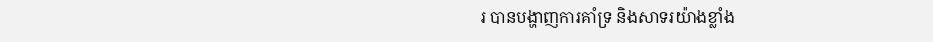រ បានបង្ហាញការគាំទ្រ និងសាទរយ៉ាងខ្លាំង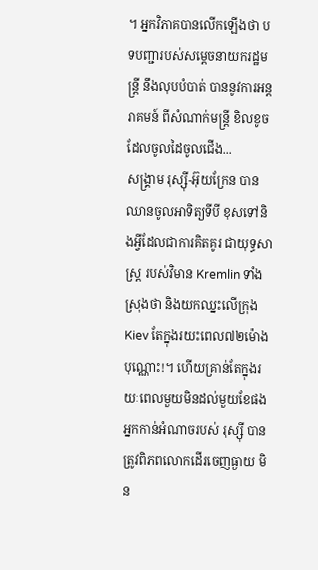។ អ្នកវិភាគបានលើកឡើងថា បទបញ្ជារបស់សម្ដេចនាយករដ្ឋមន្រ្តី នឹងលុបបំបាត់ បាននូវការអន្តរាគមន៍ ពីសំណាក់មន្រ្តី ខិលខូច ដែលចូលដៃចូលជើង...
សង្គ្រាម រុស្ស៊ី-អ៊ុយក្រែន បានឈានចូលអាទិត្យទីបី ខុសទៅនិងអ្វីដែលជាការគិតគូរ ជាយុទ្ធសាស្ត្រ របស់វិមាន Kremlin ទាំងស្រុងថា និងយកឈ្នះលើក្រុង Kiev តែក្នុងរយះពេល៧២ម៉ោងបុណ្ណោះ!។ ហើយគ្រាន់តែក្នុងរយៈពេលមួយមិនដល់មួយខែផង អ្នកកាន់អំណាចរបស់ រុស្ស៊ី បានត្រូវពិភពលោកដើរចេញធ្ងាយ មិន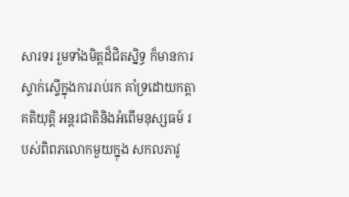សារទរ រួមទាំងមិត្តដ៏ជិតស្និទ្ធ ក៏មានការស្ទាក់ស្ទើក្នុងការរាប់រក គាំទ្រដោយកត្តាគតិយុត្តិ អន្តរជាតិនិងអំពើមនុស្សធម៍ របស់ពិពភលោកមួយក្នុង សកលភាវូ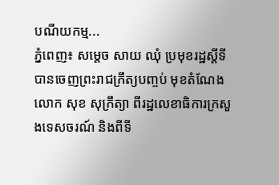បណីយកម្ម...
ភ្នំពេញ៖ សម្តេច សាយ ឈុំ ប្រមុខរដ្ឋស្តីទី បានចេញព្រះរាជក្រឹត្យបញ្ចប់ មុខតំណែងលោក សុខ សុក្រឹត្យា ពីរដ្ឋលេខាធិការក្រសួងទេសចរណ៍ និងពីទី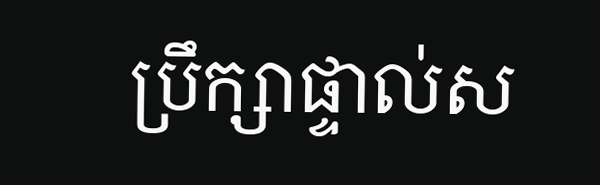ប្រឹក្សាផ្ទាល់ស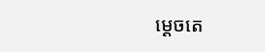ម្តេចតេ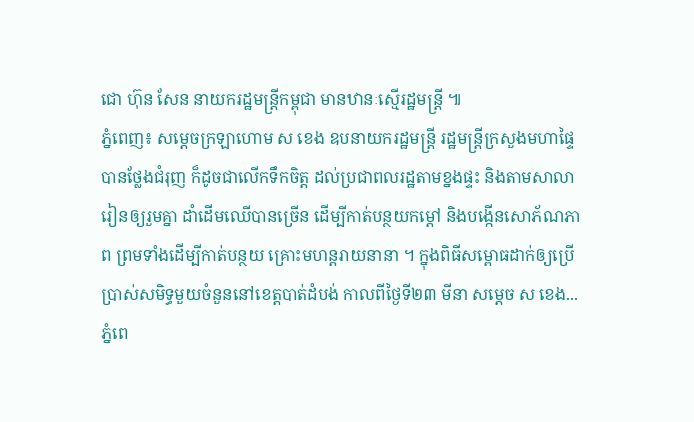ជោ ហ៊ុន សែន នាយករដ្ឋមន្រ្តីកម្ពុជា មានឋានៈស្មើរដ្ឋមន្រ្តី ៕
ភ្នំពេញ៖ សម្ដេចក្រឡាហោម ស ខេង ឧបនាយករដ្ឋមន្ត្រី រដ្ឋមន្ត្រីក្រសួងមហាផ្ទៃ បានថ្លែងជំរុញ ក៏ដូចជាលើកទឹកចិត្ត ដល់ប្រជាពលរដ្ឋតាមខ្នងផ្ទះ និងតាមសាលារៀនឲ្យរួមគ្នា ដាំដើមឈើបានច្រើន ដើម្បីកាត់បន្ថយកម្តៅ និងបង្កើនសោភ័ណភាព ព្រមទាំងដើម្បីកាត់បន្ថយ គ្រោះមហន្តរាយនានា ។ ក្នុងពិធីសម្ពោធដាក់ឲ្យប្រើប្រាស់សមិទ្ធមួយចំនួននៅខេត្តបាត់ដំបង់ កាលពីថ្ងៃទី២៣ មីនា សម្ដេច ស ខេង...
ភ្នំពេ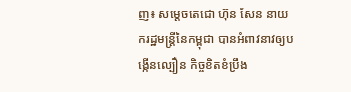ញ៖ សម្ដេចតេជោ ហ៊ុន សែន នាយករដ្ឋមន្ត្រីនៃកម្ពុជា បានអំពាវនាវឲ្យបង្កើនល្បឿន កិច្ចខិតខំប្រឹង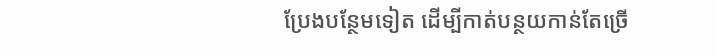ប្រែងបន្ថែមទៀត ដើម្បីកាត់បន្ថយកាន់តែច្រើ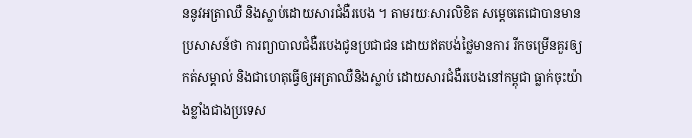ននូវអត្រាឈឺ និងស្លាប់ដោយសារជំងឺរបេង ។ តាមរយៈសារលិខិត សម្ដេចតេជោបានមានប្រសាសន៍ថា ការព្យាបាលជំងឺរបេងជូនប្រជាជន ដោយឥតបង់ថ្លៃមានការ រីកចម្រើនគួរឲ្យកត់សម្គាល់ និងជាហេតុធ្វើឲ្យអត្រាឈឺនិងស្លាប់ ដោយសារជំងឺរបេងនៅកម្ពុជា ធ្លាក់ចុះយ៉ាងខ្លាំងជាងប្រទេស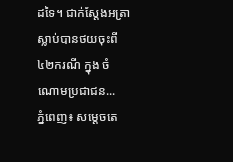ដទៃ។ ជាក់ស្តែងអត្រាស្លាប់បានថយចុះពី ៤២ករណី ក្នុង ចំណោមប្រជាជន...
ភ្នំពេញ៖ សម្ដេចតេ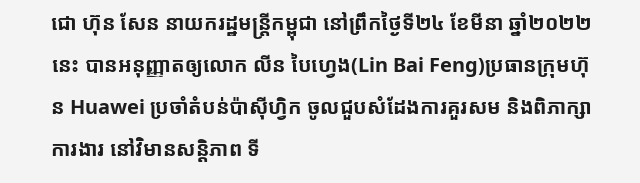ជោ ហ៊ុន សែន នាយករដ្ឋមន្ត្រីកម្ពុជា នៅព្រឹកថ្ងៃទី២៤ ខែមីនា ឆ្នាំ២០២២នេះ បានអនុញ្ញាតឲ្យលោក លីន បៃហ្វេង(Lin Bai Feng)ប្រធានក្រុមហ៊ុន Huawei ប្រចាំតំបន់ប៉ាស៊ីហ្វិក ចូលជួបសំដែងការគួរសម និងពិភាក្សាការងារ នៅវិមានសន្តិភាព ទី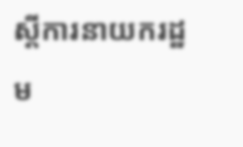ស្ដីការនាយករដ្ឋម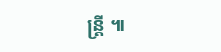ន្ត្រី ៕